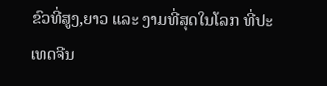ຂົວທີ່ສູງ,ຍາວ ແລະ ງາມທີ່ສຸດໃນໂລກ ທີ່ປະເທດຈີນ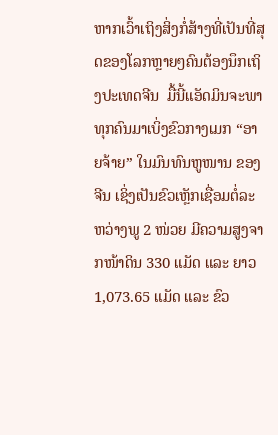ຫາກເວົ້າເຖິງສິ່ງກໍ່ສ້າງທີ່ເປັນທີ່ສຸດຂອງໂລກຫຼາຍໆຄົນຕ້ອງນຶກເຖິງປະເທດຈີນ  ມື້ນີ້ແອັດມິນຈະພາທຸກຄົນມາເບິ່ງຂົວກາງເມກ “ອາຍຈ້າຍ” ໃນມົນທົນຫູໜານ ຂອງຈີນ ເຊິ່ງເປັນຂົວເຫຼັກເຊື່ອມຕໍ່ລະຫວ່າງພູ 2 ໜ່ວຍ ມີຄວາມສູງຈາກໜ້າດິນ 330 ແມັດ ແລະ ຍາວ 1,073.65 ແມັດ ແລະ ຂົວ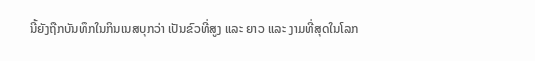ນີ້ຍັງຖືກບັນທຶກໃນກິນເນສບຸກວ່າ ເປັນຂົວທີ່ສູງ ແລະ ຍາວ ແລະ ງາມທີ່ສຸດໃນໂລກ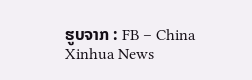ຮູບຈາກ : FB – China Xinhua News